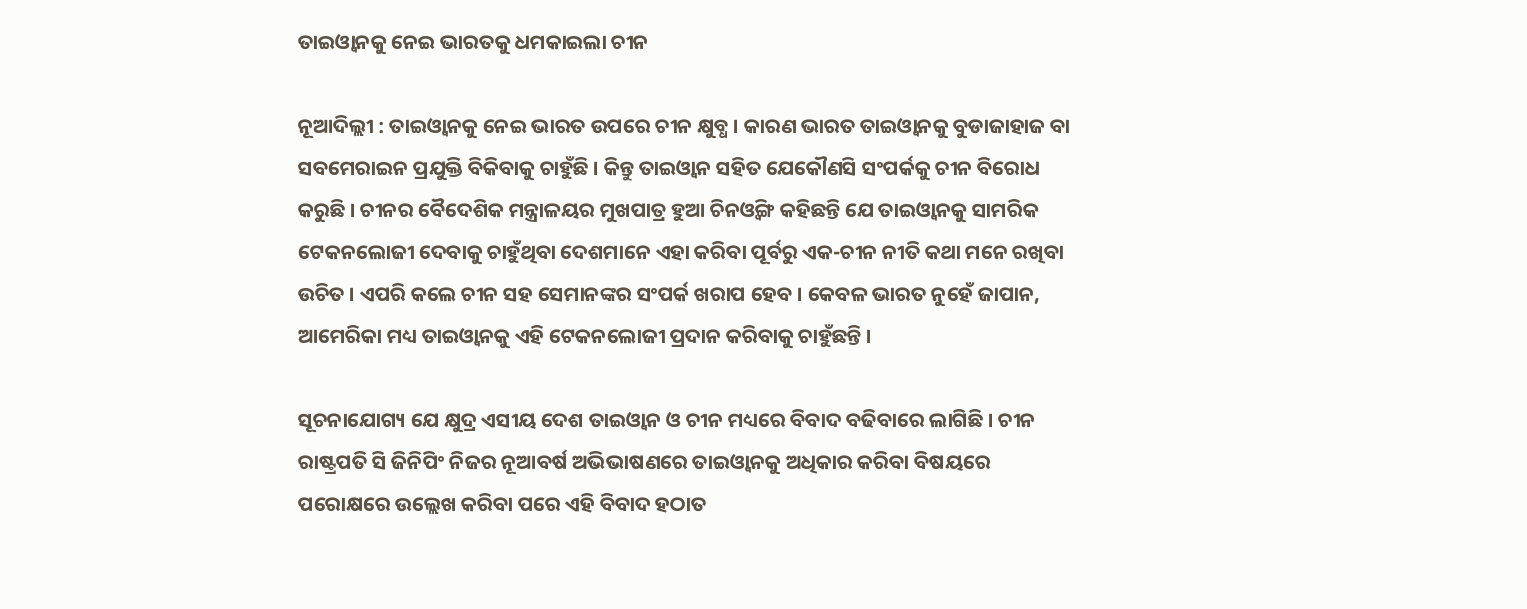ତାଇଓ୍ଵାନକୁ ନେଇ ଭାରତକୁ ଧମକାଇଲା ଚୀନ

ନୂଆଦିଲ୍ଲୀ : ତାଇଓ୍ଵାନକୁ ନେଇ ଭାରତ ଉପରେ ଚୀନ କ୍ଷୁବ୍ଧ । କାରଣ ଭାରତ ତାଇଓ୍ଵାନକୁ ବୁଡାଜାହାଜ ବା ସବମେରାଇନ ପ୍ରଯୁକ୍ତି ବିକିବାକୁ ଚାହୁଁଛି । କିନ୍ତୁ ତାଇଓ୍ଵାନ ସହିତ ଯେକୌଣସି ସଂପର୍କକୁ ଚୀନ ବିରୋଧ କରୁଛି । ଚୀନର ବୈଦେଶିକ ମନ୍ତ୍ରାଳୟର ମୁଖପାତ୍ର ହୁଆ ଚିନଓ୍ଵିଙ୍ଗ କହିଛନ୍ତି ଯେ ତାଇଓ୍ଵାନକୁ ସାମରିକ ଟେକନଲୋଜୀ ଦେବାକୁ ଚାହୁଁଥିବା ଦେଶମାନେ ଏହା କରିବା ପୂର୍ବରୁ ଏକ-ଚୀନ ନୀତି କଥା ମନେ ରଖିବା ଉଚିତ । ଏପରି କଲେ ଚୀନ ସହ ସେମାନଙ୍କର ସଂପର୍କ ଖରାପ ହେବ । କେବଳ ଭାରତ ନୁହେଁ ଜାପାନ, ଆମେରିକା ମଧ୍ୟ ତାଇଓ୍ଵାନକୁ ଏହି ଟେକନଲୋଜୀ ପ୍ରଦାନ କରିବାକୁ ଚାହୁଁଛନ୍ତି ।

ସୂଚନାଯୋଗ୍ୟ ଯେ କ୍ଷୁଦ୍ର ଏସୀୟ ଦେଶ ତାଇଓ୍ଵାନ ଓ ଚୀନ ମଧ୍ୟରେ ବିବାଦ ବଢିବାରେ ଲାଗିଛି । ଚୀନ ରାଷ୍ଟ୍ରପତି ସି ଜିନିପିଂ ନିଜର ନୂଆବର୍ଷ ଅଭିଭାଷଣରେ ତାଇଓ୍ଵାନକୁ ଅଧିକାର କରିବା ବିଷୟରେ ପରୋକ୍ଷରେ ଉଲ୍ଲେଖ କରିବା ପରେ ଏହି ବିବାଦ ହଠାତ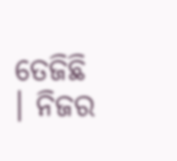ତେଜିଛି । ନିଜର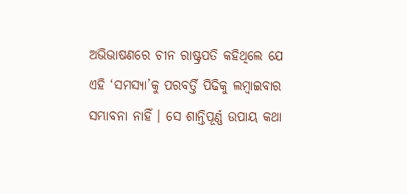ଅଭିଭାଷଣରେ ଚୀନ ରାଷ୍ଟ୍ରପତି କହିଥିଲେ ଯେ ଏହି ‘ସମସ୍ୟା’କୁ ପରବର୍ତ୍ତି ପିଢିକୁ ଲମ୍ବାଇବାର ସମ୍ଭାବନା ନାହିଁ । ସେ ଶାନ୍ତିପୂର୍ଣ୍ଣ ଉପାୟ କଥା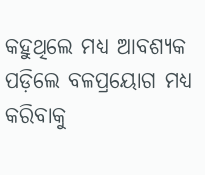କହୁଥିଲେ ମଧ୍ୟ ଆବଶ୍ୟକ ପଡ଼ିଲେ ବଳପ୍ରୟୋଗ ମଧ୍ୟ କରିବାକୁ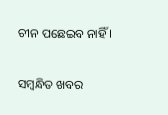ଚୀନ ପଛେଇବ ନାହିଁ ।

ସମ୍ବନ୍ଧିତ ଖବର